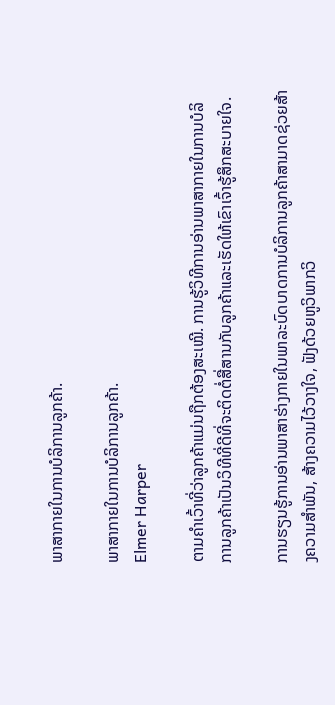ພາສາກາຍໃນການບໍລິການລູກຄ້າ.

ພາສາກາຍໃນການບໍລິການລູກຄ້າ.
Elmer Harper

ຕາມຄໍາເວົ້າທີ່ວ່າລູກຄ້າແມ່ນຖືກຕ້ອງສະເໝີ. ການຮູ້ວິທີການອ່ານພາສາກາຍໃນການບໍລິການລູກຄ້າເປັນວິທີທີ່ດີທີ່ຈະຕິດຕໍ່ສື່ສານກັບລູກຄ້າແລະເຮັດໃຫ້ເຂົາເຈົ້າຮູ້ສຶກສະບາຍໃຈ.

ການຮຽນຮູ້ການອ່ານພາສາຮ່າງກາຍໃນພາລະບົດບາດການບໍລິການລູກຄ້າສາມາດຊ່ວຍສ້າງຄວາມສໍາພັນ, ສ້າງຄວາມໄວ້ວາງໃຈ, ຟັງດ້ວຍຫູວິພາກວິ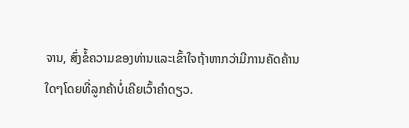ຈານ, ສົ່ງຂໍ້ຄວາມຂອງທ່ານແລະເຂົ້າໃຈຖ້າຫາກວ່າມີການຄັດຄ້ານໃດໆໂດຍທີ່ລູກຄ້າບໍ່ເຄີຍເວົ້າຄໍາດຽວ.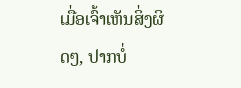ເມື່ອເຈົ້າເຫັນສິ່ງຜິດໆ, ປາກບໍ່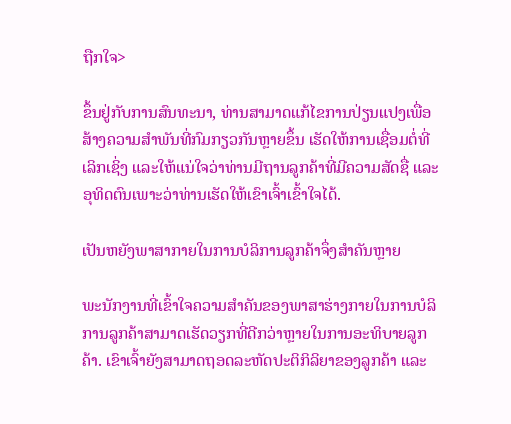ຖືກໃຈ>

ຂຶ້ນຢູ່ກັບການສົນທະນາ, ທ່ານສາມາດແກ້ໄຂການປ່ຽນແປງເພື່ອສ້າງຄວາມສໍາພັນທີ່ກົມກຽວກັນຫຼາຍຂຶ້ນ ເຮັດໃຫ້ການເຊື່ອມຕໍ່ທີ່ເລິກເຊິ່ງ ແລະໃຫ້ແນ່ໃຈວ່າທ່ານມີຖານລູກຄ້າທີ່ມີຄວາມສັດຊື່ ແລະອຸທິດຕົນເພາະວ່າທ່ານເຮັດໃຫ້ເຂົາເຈົ້າເຂົ້າໃຈໄດ້.

ເປັນຫຍັງພາສາກາຍໃນການບໍລິການລູກຄ້າຈຶ່ງສໍາຄັນຫຼາຍ

ພະນັກງານທີ່ເຂົ້າໃຈຄວາມສໍາຄັນຂອງພາສາຮ່າງກາຍໃນການບໍລິການລູກຄ້າສາມາດເຮັດວຽກທີ່ດີກວ່າຫຼາຍໃນການອະທິບາຍລູກຄ້າ. ເຂົາເຈົ້າຍັງສາມາດຖອດລະຫັດປະຕິກິລິຍາຂອງລູກຄ້າ ແລະ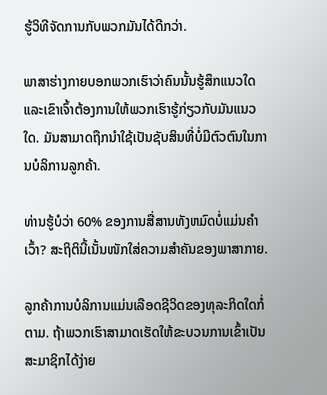ຮູ້ວິທີຈັດການກັບພວກມັນໄດ້ດີກວ່າ.

ພາສາຮ່າງກາຍບອກພວກເຮົາວ່າຄົນນັ້ນຮູ້ສຶກແນວໃດ ແລະເຂົາເຈົ້າຕ້ອງການໃຫ້ພວກເຮົາຮູ້ກ່ຽວກັບມັນແນວໃດ. ມັນສາມາດຖືກນໍາໃຊ້ເປັນຊັບສິນທີ່ບໍ່ມີຕົວຕົນໃນການບໍລິການລູກຄ້າ.

ທ່ານຮູ້ບໍວ່າ 60% ຂອງການສື່ສານທັງຫມົດບໍ່ແມ່ນຄໍາເວົ້າ? ສະຖິຕິນີ້ເນັ້ນໜັກໃສ່ຄວາມສຳຄັນຂອງພາສາກາຍ.

ລູກຄ້າການບໍລິການແມ່ນເລືອດຊີວິດຂອງທຸລະກິດໃດກໍ່ຕາມ. ຖ້າພວກເຮົາສາມາດເຮັດໃຫ້ຂະບວນການເຂົ້າເປັນສະມາຊິກໄດ້ງ່າຍ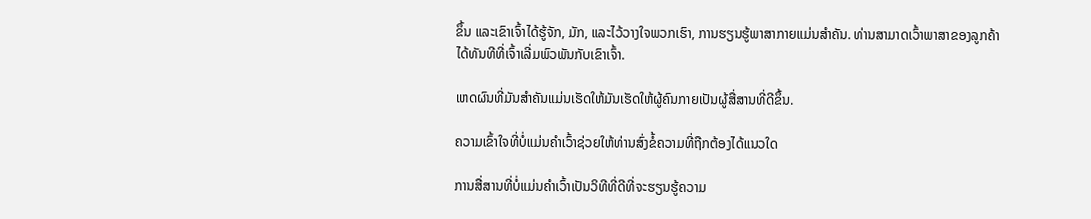ຂຶ້ນ ແລະເຂົາເຈົ້າໄດ້ຮູ້ຈັກ, ມັກ, ແລະໄວ້ວາງໃຈພວກເຮົາ, ການຮຽນຮູ້ພາສາກາຍແມ່ນສໍາຄັນ. ທ່ານສາມາດເວົ້າພາສາຂອງລູກຄ້າໄດ້ທັນທີທີ່ເຈົ້າເລີ່ມພົວພັນກັບເຂົາເຈົ້າ.

ເຫດຜົນທີ່ມັນສໍາຄັນແມ່ນເຮັດໃຫ້ມັນເຮັດໃຫ້ຜູ້ຄົນກາຍເປັນຜູ້ສື່ສານທີ່ດີຂຶ້ນ.

ຄວາມເຂົ້າໃຈທີ່ບໍ່ແມ່ນຄໍາເວົ້າຊ່ວຍໃຫ້ທ່ານສົ່ງຂໍ້ຄວາມທີ່ຖືກຕ້ອງໄດ້ແນວໃດ

ການສື່ສານທີ່ບໍ່ແມ່ນຄໍາເວົ້າເປັນວິທີທີ່ດີທີ່ຈະຮຽນຮູ້ຄວາມ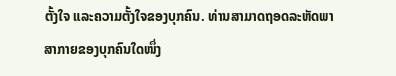ຕັ້ງໃຈ ແລະຄວາມຕັ້ງໃຈຂອງບຸກຄົນ. ທ່ານສາມາດຖອດລະຫັດພາສາກາຍຂອງບຸກຄົນໃດໜຶ່ງ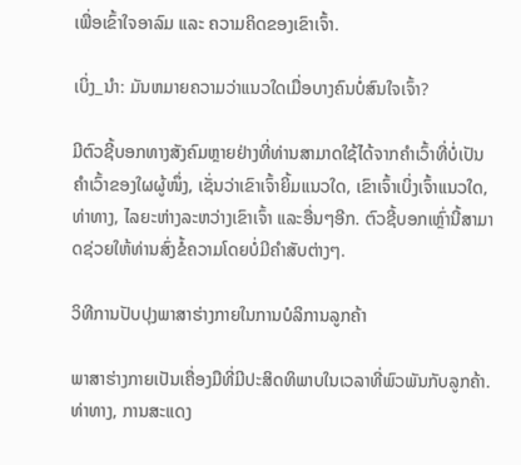ເພື່ອເຂົ້າໃຈອາລົມ ແລະ ຄວາມຄິດຂອງເຂົາເຈົ້າ.

ເບິ່ງ_ນຳ: ມັນຫມາຍຄວາມວ່າແນວໃດເມື່ອບາງຄົນບໍ່ສົນໃຈເຈົ້າ?

ມີຕົວຊີ້ບອກທາງສັງຄົມຫຼາຍຢ່າງທີ່ທ່ານສາມາດໃຊ້ໄດ້ຈາກຄຳເວົ້າທີ່ບໍ່ເປັນຄຳເວົ້າຂອງໃຜຜູ້ໜຶ່ງ, ເຊັ່ນວ່າເຂົາເຈົ້າຍິ້ມແນວໃດ, ເຂົາເຈົ້າເບິ່ງເຈົ້າແນວໃດ, ທ່າທາງ, ໄລຍະຫ່າງລະຫວ່າງເຂົາເຈົ້າ ແລະອື່ນໆອີກ. ຕົວຊີ້ບອກເຫຼົ່ານີ້ສາມາດຊ່ວຍໃຫ້ທ່ານສົ່ງຂໍ້ຄວາມໂດຍບໍ່ມີຄໍາສັບຕ່າງໆ.

ວິທີການປັບປຸງພາສາຮ່າງກາຍໃນການບໍລິການລູກຄ້າ

ພາສາຮ່າງກາຍເປັນເຄື່ອງມືທີ່ມີປະສິດທິພາບໃນເວລາທີ່ພົວພັນກັບລູກຄ້າ. ທ່າທາງ, ການສະແດງ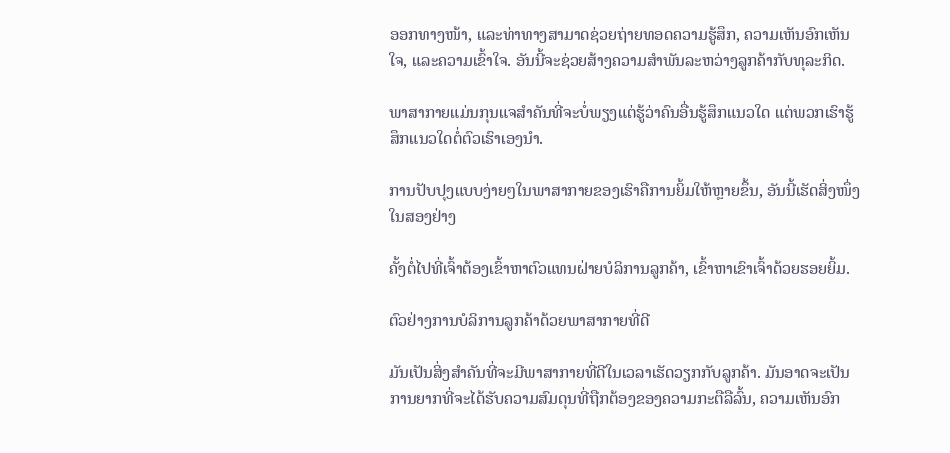ອອກທາງໜ້າ, ແລະທ່າທາງສາມາດຊ່ວຍຖ່າຍທອດຄວາມຮູ້ສຶກ, ຄວາມເຫັນອົກເຫັນໃຈ, ແລະຄວາມເຂົ້າໃຈ. ອັນນີ້ຈະຊ່ວຍສ້າງຄວາມສຳພັນລະຫວ່າງລູກຄ້າກັບທຸລະກິດ.

ພາສາກາຍແມ່ນກຸນແຈສຳຄັນທີ່ຈະບໍ່ພຽງແຕ່ຮູ້ວ່າຄົນອື່ນຮູ້ສຶກແນວໃດ ແຕ່ພວກເຮົາຮູ້ສຶກແນວໃດຕໍ່ຕົວເຮົາເອງນຳ.

ການປັບປຸງແບບງ່າຍໆໃນພາສາກາຍຂອງເຮົາຄືການຍິ້ມໃຫ້ຫຼາຍຂຶ້ນ, ອັນນີ້ເຮັດສິ່ງໜຶ່ງໃນສອງຢ່າງ

ຄັ້ງຕໍ່ໄປທີ່ເຈົ້າຕ້ອງເຂົ້າຫາຕົວແທນຝ່າຍບໍລິການລູກຄ້າ, ເຂົ້າຫາເຂົາເຈົ້າດ້ວຍຮອຍຍິ້ມ.

ຕົວຢ່າງການບໍລິການລູກຄ້າດ້ວຍພາສາກາຍທີ່ດີ

ມັນເປັນສິ່ງສໍາຄັນທີ່ຈະມີພາສາກາຍທີ່ດີໃນເວລາເຮັດວຽກກັບລູກຄ້າ. ມັນອາດຈະເປັນການຍາກທີ່ຈະໄດ້ຮັບຄວາມສົມດຸນທີ່ຖືກຕ້ອງຂອງຄວາມກະຕືລືລົ້ນ, ຄວາມເຫັນອົກ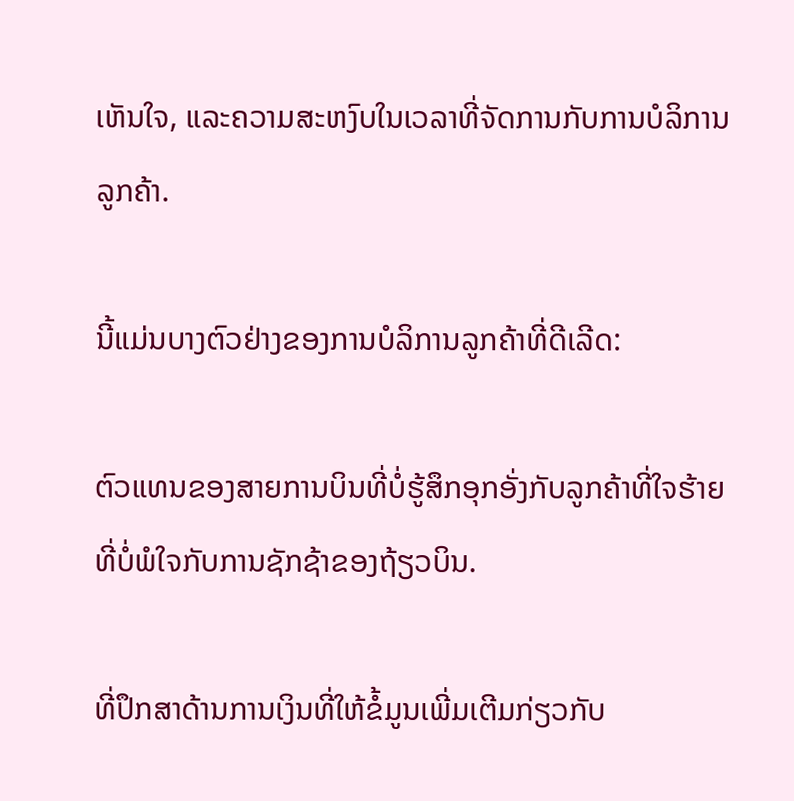ເຫັນໃຈ, ແລະຄວາມສະຫງົບໃນເວລາທີ່ຈັດການກັບການບໍລິການລູກຄ້າ.

ນີ້ແມ່ນບາງຕົວຢ່າງຂອງການບໍລິການລູກຄ້າທີ່ດີເລີດ:

ຕົວແທນຂອງສາຍການບິນທີ່ບໍ່ຮູ້ສຶກອຸກອັ່ງກັບລູກຄ້າທີ່ໃຈຮ້າຍທີ່ບໍ່ພໍໃຈກັບການຊັກຊ້າຂອງຖ້ຽວບິນ.

ທີ່ປຶກສາດ້ານການເງິນທີ່ໃຫ້ຂໍ້ມູນເພີ່ມເຕີມກ່ຽວກັບ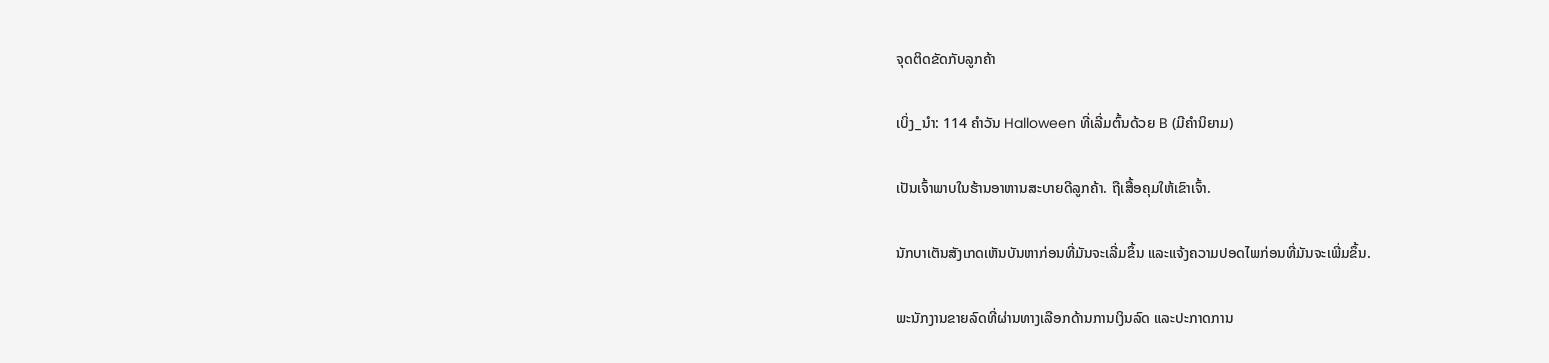ຈຸດຕິດຂັດກັບລູກຄ້າ

ເບິ່ງ_ນຳ: 114 ຄໍາວັນ Halloween ທີ່ເລີ່ມຕົ້ນດ້ວຍ B (ມີຄໍານິຍາມ)

ເປັນເຈົ້າພາບໃນຮ້ານອາຫານສະບາຍດີລູກຄ້າ. ຖືເສື້ອຄຸມໃຫ້ເຂົາເຈົ້າ.

ນັກບາເຕັນສັງເກດເຫັນບັນຫາກ່ອນທີ່ມັນຈະເລີ່ມຂຶ້ນ ແລະແຈ້ງຄວາມປອດໄພກ່ອນທີ່ມັນຈະເພີ່ມຂຶ້ນ.

ພະນັກງານຂາຍລົດທີ່ຜ່ານທາງເລືອກດ້ານການເງິນລົດ ແລະປະກາດການ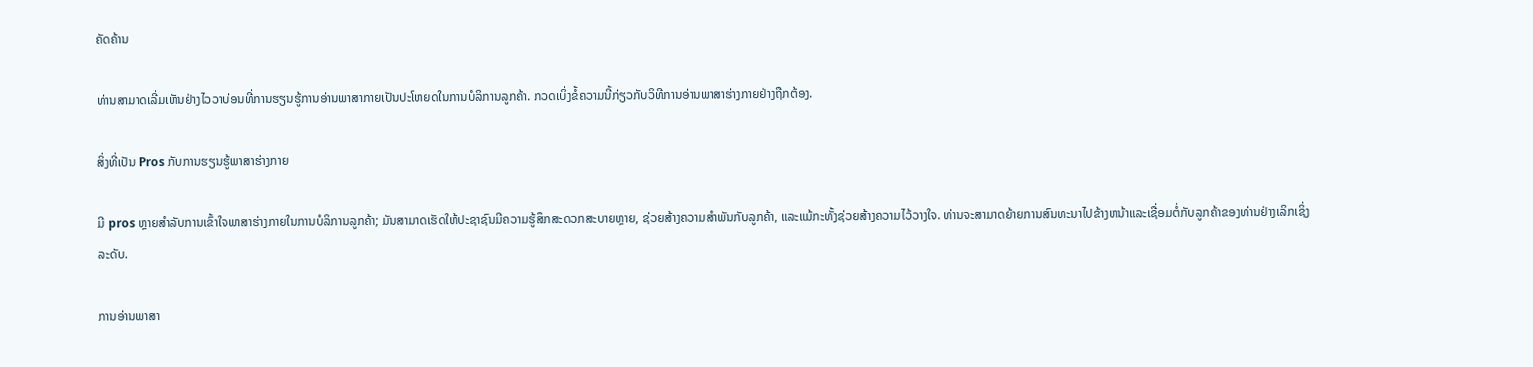ຄັດຄ້ານ

ທ່ານສາມາດເລີ່ມເຫັນຢ່າງໄວວາບ່ອນທີ່ການຮຽນຮູ້ການອ່ານພາສາກາຍເປັນປະໂຫຍດໃນການບໍລິການລູກຄ້າ. ກວດເບິ່ງຂໍ້ຄວາມນີ້ກ່ຽວກັບວິທີການອ່ານພາສາຮ່າງກາຍຢ່າງຖືກຕ້ອງ.

ສິ່ງທີ່ເປັນ Pros ກັບການຮຽນຮູ້ພາສາຮ່າງກາຍ

ມີ pros ຫຼາຍສໍາລັບການເຂົ້າໃຈພາສາຮ່າງກາຍໃນການບໍລິການລູກຄ້າ; ມັນສາມາດເຮັດໃຫ້ປະຊາຊົນມີຄວາມຮູ້ສຶກສະດວກສະບາຍຫຼາຍ, ຊ່ວຍສ້າງຄວາມສໍາພັນກັບລູກຄ້າ, ແລະແມ້ກະທັ້ງຊ່ວຍສ້າງຄວາມໄວ້ວາງໃຈ. ທ່ານຈະສາມາດຍ້າຍການສົນທະນາໄປຂ້າງຫນ້າແລະເຊື່ອມຕໍ່ກັບລູກຄ້າຂອງທ່ານຢ່າງເລິກເຊິ່ງລະດັບ.

ການອ່ານພາສາ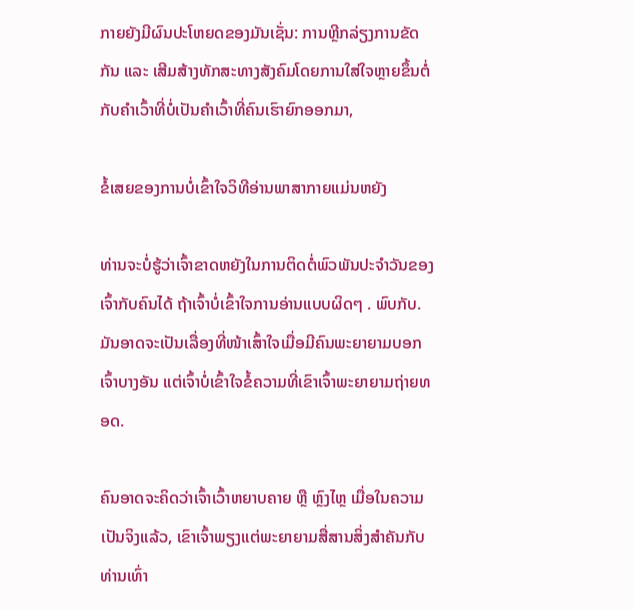ກາຍຍັງມີຜົນປະໂຫຍດຂອງມັນເຊັ່ນ: ການຫຼີກລ່ຽງການຂັດກັນ ແລະ ເສີມສ້າງທັກສະທາງສັງຄົມໂດຍການໃສ່ໃຈຫຼາຍຂຶ້ນຕໍ່ກັບຄຳເວົ້າທີ່ບໍ່ເປັນຄຳເວົ້າທີ່ຄົນເຮົາຍົກອອກມາ,

ຂໍ້ເສຍຂອງການບໍ່ເຂົ້າໃຈວິທີອ່ານພາສາກາຍແມ່ນຫຍັງ

ທ່ານຈະບໍ່ຮູ້ວ່າເຈົ້າຂາດຫຍັງໃນການຕິດຕໍ່ພົວພັນປະຈໍາວັນຂອງເຈົ້າກັບຄົນໄດ້ ຖ້າເຈົ້າບໍ່ເຂົ້າໃຈການອ່ານແບບຜິດໆ . ພົບກັບ. ມັນອາດຈະເປັນເລື່ອງທີ່ໜ້າເສົ້າໃຈເມື່ອມີຄົນພະຍາຍາມບອກເຈົ້າບາງອັນ ແຕ່ເຈົ້າບໍ່ເຂົ້າໃຈຂໍ້ຄວາມທີ່ເຂົາເຈົ້າພະຍາຍາມຖ່າຍທອດ.

ຄົນອາດຈະຄິດວ່າເຈົ້າເວົ້າຫຍາບຄາຍ ຫຼື ຫຼົງໄຫຼ ເມື່ອໃນຄວາມເປັນຈິງແລ້ວ, ເຂົາເຈົ້າພຽງແຕ່ພະຍາຍາມສື່ສານສິ່ງສຳຄັນກັບທ່ານເທົ່າ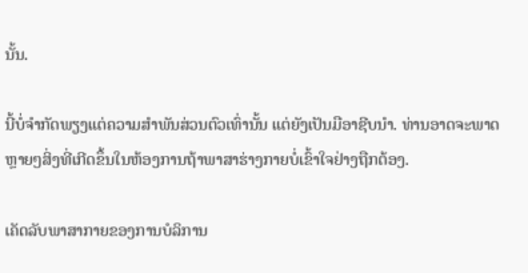ນັ້ນ.

ນີ້ບໍ່ຈຳກັດພຽງແຕ່ຄວາມສຳພັນສ່ວນຕົວເທົ່ານັ້ນ ແຕ່ຍັງເປັນມືອາຊີບນຳ. ທ່ານອາດຈະພາດຫຼາຍໆສິ່ງທີ່ເກີດຂຶ້ນໃນຫ້ອງການຖ້າພາສາຮ່າງກາຍບໍ່ເຂົ້າໃຈຢ່າງຖືກຕ້ອງ.

ເຄັດລັບພາສາກາຍຂອງການບໍລິການ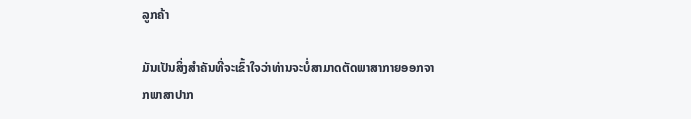ລູກຄ້າ

ມັນເປັນສິ່ງສໍາຄັນທີ່ຈະເຂົ້າໃຈວ່າທ່ານຈະບໍ່ສາມາດຕັດພາສາກາຍອອກຈາກພາສາປາກ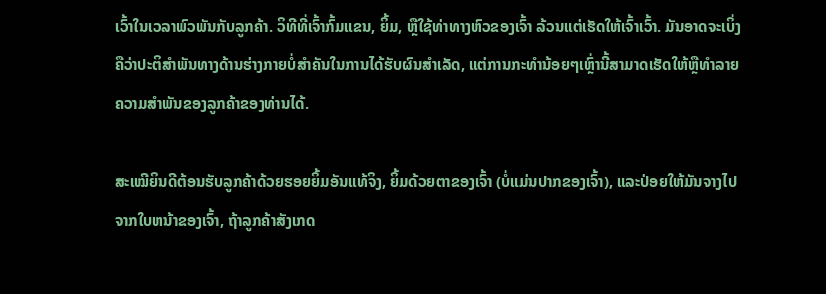ເວົ້າໃນເວລາພົວພັນກັບລູກຄ້າ. ວິທີທີ່ເຈົ້າກົ້ມແຂນ, ຍິ້ມ, ຫຼືໃຊ້ທ່າທາງຫົວຂອງເຈົ້າ ລ້ວນແຕ່ເຮັດໃຫ້ເຈົ້າເວົ້າ. ມັນອາດຈະເບິ່ງຄືວ່າປະຕິສໍາພັນທາງດ້ານຮ່າງກາຍບໍ່ສໍາຄັນໃນການໄດ້ຮັບຜົນສໍາເລັດ, ແຕ່ການກະທໍານ້ອຍໆເຫຼົ່ານີ້ສາມາດເຮັດໃຫ້ຫຼືທໍາລາຍຄວາມສໍາພັນຂອງລູກຄ້າຂອງທ່ານໄດ້.

ສະເໝີຍິນດີຕ້ອນຮັບລູກຄ້າດ້ວຍຮອຍຍິ້ມອັນແທ້ຈິງ, ຍິ້ມດ້ວຍຕາຂອງເຈົ້າ (ບໍ່ແມ່ນປາກຂອງເຈົ້າ), ແລະປ່ອຍໃຫ້ມັນຈາງໄປຈາກໃບຫນ້າຂອງເຈົ້າ, ຖ້າລູກຄ້າສັງເກດ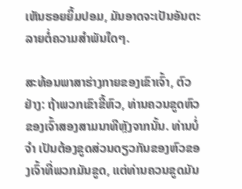ເຫັນຮອຍຍິ້ມປອມ, ມັນອາດຈະເປັນອັນຕະລາຍຕໍ່ຄວາມສໍາພັນໃດໆ.

ສະທ້ອນພາສາຮ່າງກາຍຂອງເຂົາເຈົ້າ, ຕົວຢ່າງ: ຖ້າພວກເຂົາຂີ້ຫົວ, ທ່ານຄວນຂູດຫົວຂອງເຈົ້າສອງສາມນາທີຫຼັງຈາກນັ້ນ. ທ່ານບໍ່ ຈຳ ເປັນຕ້ອງຂູດສ່ວນດຽວກັນຂອງຫົວຂອງເຈົ້າທີ່ພວກມັນຂູດ, ແຕ່ທ່ານຄວນຂູດມັນ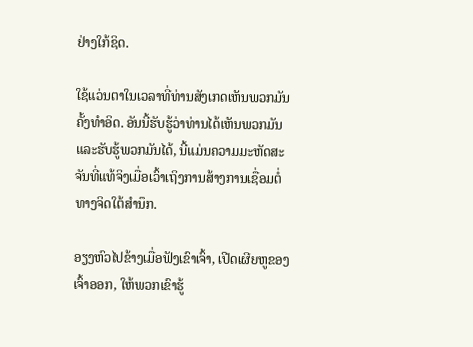ຢ່າງໃກ້ຊິດ.

ໃຊ້ແວ່ນຕາໃນເວລາທີ່ທ່ານສັງເກດເຫັນພວກມັນຄັ້ງທໍາອິດ. ອັນນີ້ຮັບຮູ້ວ່າທ່ານໄດ້ເຫັນພວກມັນ ແລະຮັບຮູ້ພວກມັນໄດ້, ນີ້ແມ່ນຄວາມມະຫັດສະຈັນທີ່ແທ້ຈິງເມື່ອເວົ້າເຖິງການສ້າງການເຊື່ອມຕໍ່ທາງຈິດໃຕ້ສຳນຶກ.

ອຽງຫົວໄປຂ້າງເມື່ອຟັງເຂົາເຈົ້າ, ເປີດເຜີຍຫູຂອງເຈົ້າອອກ, ໃຫ້ພວກເຂົາຮູ້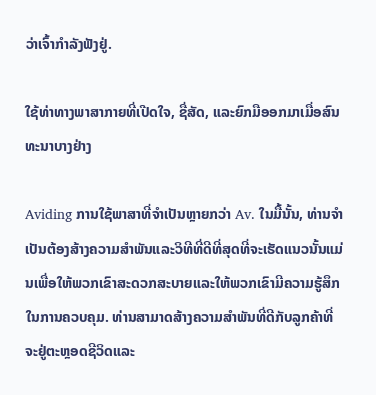ວ່າເຈົ້າກຳລັງຟັງຢູ່.

ໃຊ້ທ່າທາງພາສາກາຍທີ່ເປີດໃຈ, ຊື່ສັດ, ແລະຍົກມືອອກມາເມື່ອສົນທະນາບາງຢ່າງ

Aviding ການໃຊ້ພາສາທີ່ຈຳເປັນຫຼາຍກວ່າ Av. ໃນມື້ນັ້ນ, ທ່ານຈໍາເປັນຕ້ອງສ້າງຄວາມສໍາພັນແລະວິທີທີ່ດີທີ່ສຸດທີ່ຈະເຮັດແນວນັ້ນແມ່ນເພື່ອໃຫ້ພວກເຂົາສະດວກສະບາຍແລະໃຫ້ພວກເຂົາມີຄວາມຮູ້ສຶກໃນການຄວບຄຸມ. ທ່ານສາມາດສ້າງຄວາມສໍາພັນທີ່ດີກັບລູກຄ້າທີ່ຈະຢູ່ຕະຫຼອດຊີວິດແລະ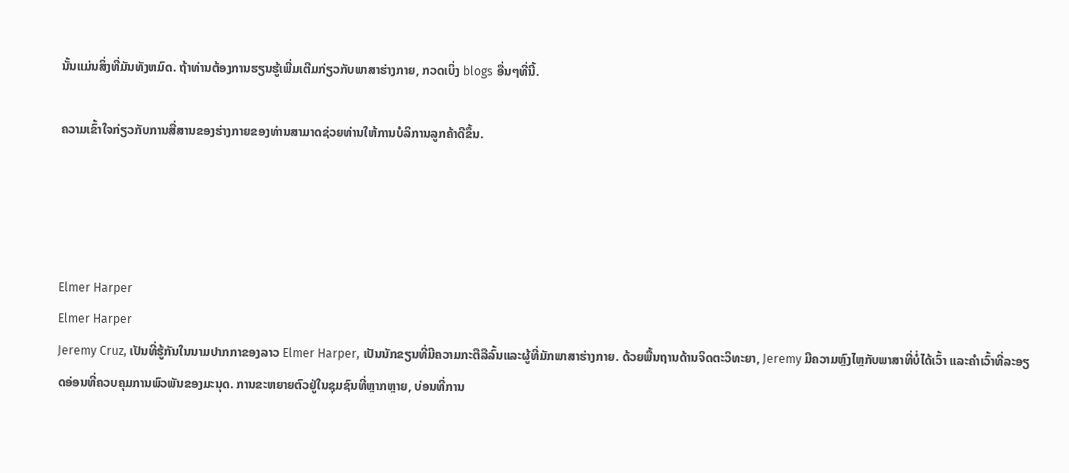ນັ້ນແມ່ນສິ່ງທີ່ມັນທັງຫມົດ. ຖ້າທ່ານຕ້ອງການຮຽນຮູ້ເພີ່ມເຕີມກ່ຽວກັບພາສາຮ່າງກາຍ, ກວດເບິ່ງ blogs ອື່ນໆທີ່ນີ້.

ຄວາມເຂົ້າໃຈກ່ຽວກັບການສື່ສານຂອງຮ່າງກາຍຂອງທ່ານສາມາດຊ່ວຍທ່ານໃຫ້ການບໍລິການລູກຄ້າດີຂຶ້ນ.




Elmer Harper
Elmer Harper
Jeremy Cruz, ເປັນທີ່ຮູ້ກັນໃນນາມປາກກາຂອງລາວ Elmer Harper, ເປັນນັກຂຽນທີ່ມີຄວາມກະຕືລືລົ້ນແລະຜູ້ທີ່ມັກພາສາຮ່າງກາຍ. ດ້ວຍພື້ນຖານດ້ານຈິດຕະວິທະຍາ, Jeremy ມີຄວາມຫຼົງໄຫຼກັບພາສາທີ່ບໍ່ໄດ້ເວົ້າ ແລະຄຳເວົ້າທີ່ລະອຽດອ່ອນທີ່ຄວບຄຸມການພົວພັນຂອງມະນຸດ. ການຂະຫຍາຍຕົວຢູ່ໃນຊຸມຊົນທີ່ຫຼາກຫຼາຍ, ບ່ອນທີ່ການ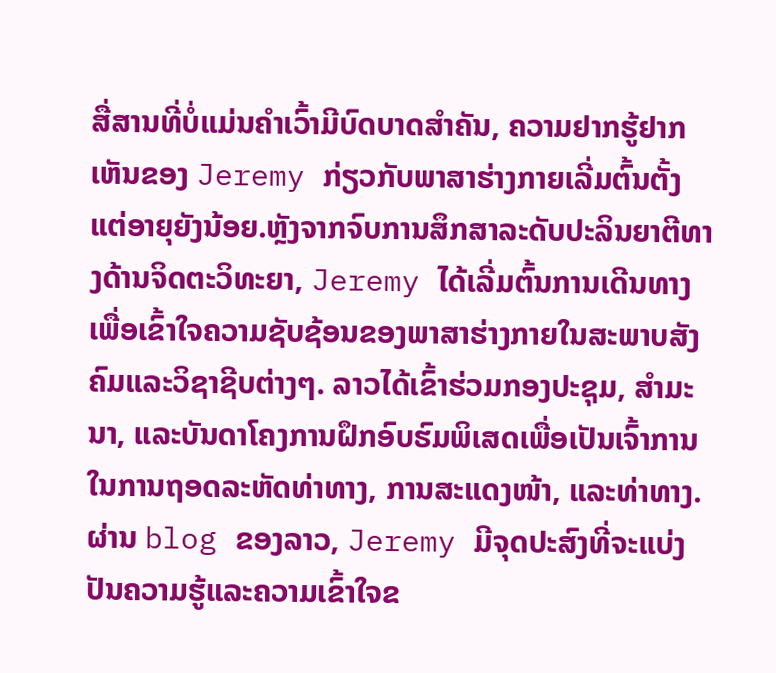ສື່ສານທີ່ບໍ່ແມ່ນຄໍາເວົ້າມີບົດບາດສໍາຄັນ, ຄວາມຢາກຮູ້ຢາກເຫັນຂອງ Jeremy ກ່ຽວກັບພາສາຮ່າງກາຍເລີ່ມຕົ້ນຕັ້ງແຕ່ອາຍຸຍັງນ້ອຍ.ຫຼັງຈາກຈົບການສຶກສາລະດັບປະລິນຍາຕີທາງດ້ານຈິດຕະວິທະຍາ, Jeremy ໄດ້ເລີ່ມຕົ້ນການເດີນທາງເພື່ອເຂົ້າໃຈຄວາມຊັບຊ້ອນຂອງພາສາຮ່າງກາຍໃນສະພາບສັງຄົມແລະວິຊາຊີບຕ່າງໆ. ລາວໄດ້ເຂົ້າຮ່ວມກອງປະຊຸມ, ສຳມະນາ, ແລະບັນດາໂຄງການຝຶກອົບຮົມພິເສດເພື່ອເປັນເຈົ້າການໃນການຖອດລະຫັດທ່າທາງ, ການສະແດງໜ້າ, ແລະທ່າທາງ.ຜ່ານ blog ຂອງລາວ, Jeremy ມີຈຸດປະສົງທີ່ຈະແບ່ງປັນຄວາມຮູ້ແລະຄວາມເຂົ້າໃຈຂ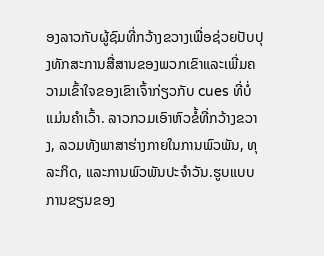ອງລາວກັບຜູ້ຊົມທີ່ກວ້າງຂວາງເພື່ອຊ່ວຍປັບປຸງທັກສະການສື່ສານຂອງພວກເຂົາແລະເພີ່ມຄວາມເຂົ້າໃຈຂອງເຂົາເຈົ້າກ່ຽວກັບ cues ທີ່ບໍ່ແມ່ນຄໍາເວົ້າ. ລາວກວມເອົາຫົວຂໍ້ທີ່ກວ້າງຂວາງ, ລວມທັງພາສາຮ່າງກາຍໃນການພົວພັນ, ທຸລະກິດ, ແລະການພົວພັນປະຈໍາວັນ.ຮູບແບບການຂຽນຂອງ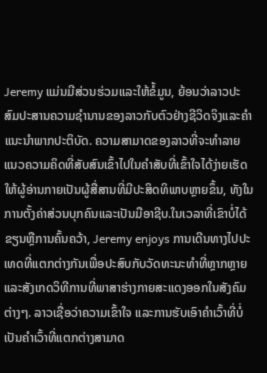Jeremy ແມ່ນມີສ່ວນຮ່ວມແລະໃຫ້ຂໍ້ມູນ, ຍ້ອນວ່າລາວປະສົມປະສານຄວາມຊໍານານຂອງລາວກັບຕົວຢ່າງຊີວິດຈິງແລະຄໍາແນະນໍາພາກປະຕິບັດ. ຄວາມສາມາດຂອງລາວທີ່ຈະທໍາລາຍແນວຄວາມຄິດທີ່ສັບສົນເຂົ້າໄປໃນຄໍາສັບທີ່ເຂົ້າໃຈໄດ້ງ່າຍເຮັດໃຫ້ຜູ້ອ່ານກາຍເປັນຜູ້ສື່ສານທີ່ມີປະສິດທິພາບຫຼາຍຂຶ້ນ, ທັງໃນການຕັ້ງຄ່າສ່ວນບຸກຄົນແລະເປັນມືອາຊີບ.ໃນເວລາທີ່ເຂົາບໍ່ໄດ້ຂຽນຫຼືການຄົ້ນຄວ້າ, Jeremy enjoys ການເດີນທາງໄປປະເທດທີ່ແຕກຕ່າງກັນເພື່ອປະສົບກັບວັດທະນະທໍາທີ່ຫຼາກຫຼາຍ ແລະສັງເກດວິທີການທີ່ພາສາຮ່າງກາຍສະແດງອອກໃນສັງຄົມຕ່າງໆ. ລາວເຊື່ອວ່າຄວາມເຂົ້າໃຈ ແລະການຮັບເອົາຄຳເວົ້າທີ່ບໍ່ເປັນຄຳເວົ້າທີ່ແຕກຕ່າງສາມາດ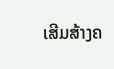ເສີມສ້າງຄ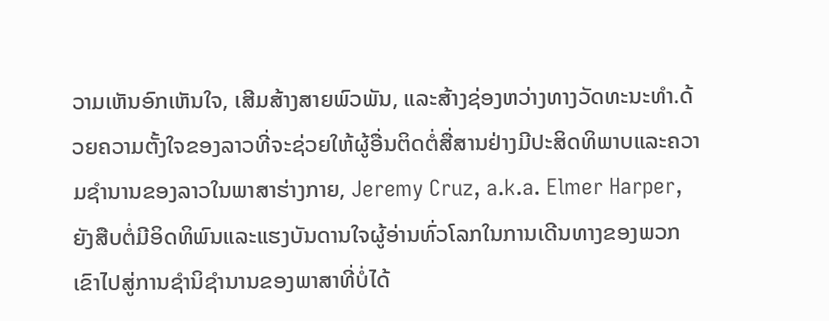ວາມເຫັນອົກເຫັນໃຈ, ເສີມສ້າງສາຍພົວພັນ, ແລະສ້າງຊ່ອງຫວ່າງທາງວັດທະນະທໍາ.ດ້ວຍຄວາມຕັ້ງໃຈຂອງລາວທີ່ຈະຊ່ວຍໃຫ້ຜູ້ອື່ນຕິດຕໍ່ສື່ສານຢ່າງມີປະສິດທິພາບແລະຄວາມຊໍານານຂອງລາວໃນພາສາຮ່າງກາຍ, Jeremy Cruz, a.k.a. Elmer Harper, ຍັງສືບຕໍ່ມີອິດທິພົນແລະແຮງບັນດານໃຈຜູ້ອ່ານທົ່ວໂລກໃນການເດີນທາງຂອງພວກເຂົາໄປສູ່ການຊໍານິຊໍານານຂອງພາສາທີ່ບໍ່ໄດ້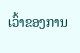ເວົ້າຂອງການ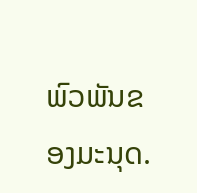ພົວພັນຂອງມະນຸດ.